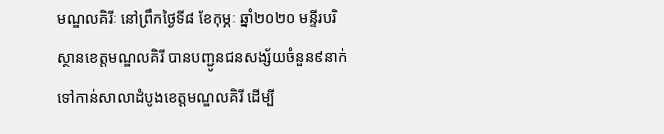មណ្ឌលគិរីៈ នៅព្រឹកថ្ងៃទី៨ ខែកុម្ភៈ ឆ្នាំ២០២០ មន្ទីរបរិស្ថានខេត្តមណ្ឌលគិរី បានបញ្ជូនជនសង្ស័យចំនួន៩នាក់ ទៅកាន់សាលាដំបូងខេត្តមណ្ឌលគិរី ដើម្បី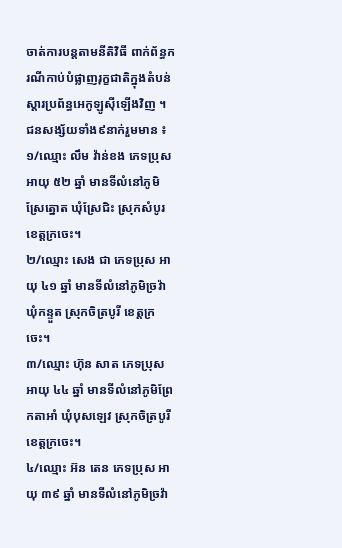ចាត់ការបន្តតាមនីតិវិធី ពាក់ព័ន្ធករណីកាប់បំផ្លាញរុក្ខជាតិក្នុងតំបន់ស្ដារប្រព័ន្ធអេកូឡូស៊ីឡើងវិញ ។
ជនសង្ស័យទាំង៩នាក់រួមមាន ៖
១/ឈ្មោះ លឹម វ៉ាន់ខង ភេទប្រុស អាយុ ៥២ ឆ្នាំ មានទីលំនៅភូមិស្រែត្នោត ឃុំស្រែជិះ ស្រុកសំបូរ ខេត្តក្រចេះ។
២/ឈ្មោះ សេង ជា ភេទប្រុស អាយុ ៤១ ឆ្នាំ មានទីលំនៅភូមិច្រវ៉ា ឃុំកន្ទួត ស្រុកចិត្របូរី ខេត្តក្រចេះ។
៣/ឈ្មោះ ហ៊ុន សាត ភេទប្រុស អាយុ ៤៤ ឆ្នាំ មានទីលំនៅភូមិព្រែកតាអាំ ឃុំបុសឡេវ ស្រុកចិត្របូរី ខេត្តក្រចេះ។
៤/ឈ្មោះ អ៊ន តេន ភេទប្រុស អាយុ ៣៩ ឆ្នាំ មានទីលំនៅភូមិច្រវ៉ា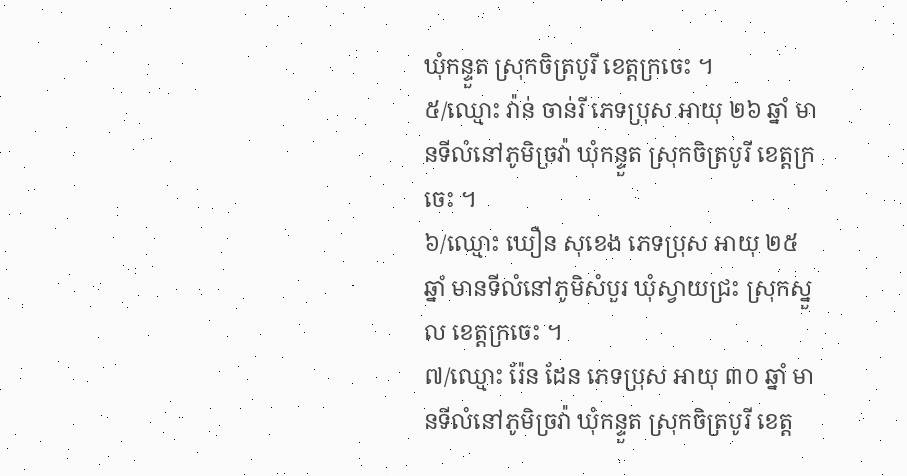ឃុំកន្ទួត ស្រុកចិត្របូរី ខេត្តក្រចេះ ។
៥/ឈ្មោះ វ៉ាន់ ចាន់រី ភេទប្រុស អាយុ ២៦ ឆ្នាំ មានទីលំនៅភូមិច្រវ៉ា ឃុំកន្ទួត ស្រុកចិត្របូរី ខេត្តក្រចេះ ។
៦/ឈ្មោះ ឃឿន សុខេង ភេទប្រុស អាយុ ២៥ ឆ្នាំ មានទីលំនៅភូមិសំបួរ ឃុំស្វាយជ្រះ ស្រុកស្នួល ខេត្តក្រចេះ ។
៧/ឈ្មោះ រ៉ែន ដែន ភេទប្រុស អាយុ ៣០ ឆ្នាំ មានទីលំនៅភូមិច្រវ៉ា ឃុំកន្ទួត ស្រុកចិត្របូរី ខេត្ត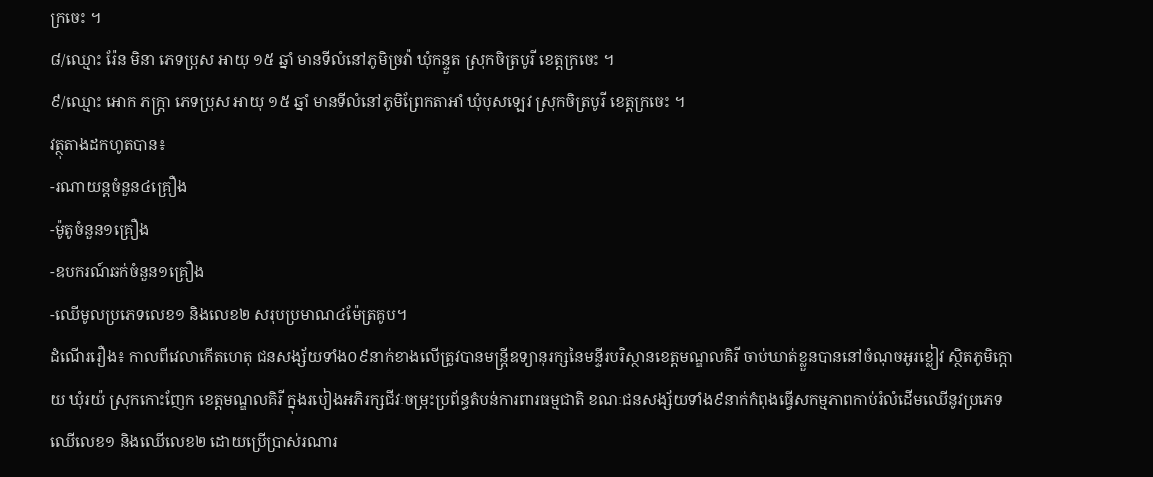ក្រចេះ ។
៨/ឈ្មោះ រ៉ែន មិនា ភេទប្រុស អាយុ ១៥ ឆ្នាំ មានទីលំនៅភូមិច្រវ៉ា ឃុំកន្ទួត ស្រុកចិត្របូរី ខេត្តក្រចេះ ។
៩/ឈ្មោះ អោក ភក្រ្តា ភេទប្រុស អាយុ ១៥ ឆ្នាំ មានទីលំនៅភូមិព្រែកតាអាំ ឃុំបុសឡេវ ស្រុកចិត្របូរី ខេត្តក្រចេះ ។
វត្ថុតាងដកហូតបាន៖
-រណាយន្តចំនួន៤គ្រឿង
-ម៉ូតូចំនួន១គ្រឿង
-ឧបករណ៍ឆក់ចំនួន១គ្រឿង
-ឈើមូលប្រភេទលេខ១ និងលេខ២ សរុបប្រមាណ៤ម៉ែត្រគូប។
ដំណើររឿង៖ កាលពីវេលាកើតហេតុ ជនសង្ស័យទាំង០៩នាក់ខាងលើត្រូវបានមន្រ្តីឧទ្យានុរក្សនៃមន្ទីរបរិស្ថានខេត្តមណ្ឌលគិរី ចាប់ឃាត់ខ្លួនបាននៅចំណុចអូរខ្លៀវ ស្ថិតភូមិក្ដោយ ឃុំរយ៉ ស្រុកកោះញែក ខេត្តមណ្ឌលគិរី ក្នុងរបៀងអភិរក្សជីវៈចម្រុះប្រព័ន្ធតំបន់ការពារធម្មជាតិ ខណៈជនសង្ស័យទាំង៩នាក់កំពុងធ្វើសកម្មភាពកាប់រំលំដើមឈើនូវប្រភេទឈើលេខ១ និងឈើលេខ២ ដោយប្រើប្រាស់រណារ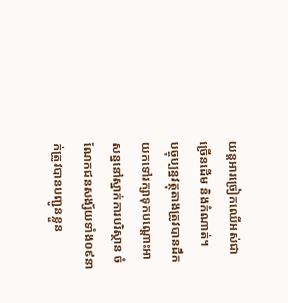យន្តអារច្រៀកឈើអស់ជាច្រើនដើម និងកំណាត់។
បច្ចុប្បន្នវត្ថុតាងត្រូវបានដឹកយកទៅរក្សាទុកបណ្ដោះអាសន្ននៅស្នាក់ការបរិស្ថាន ចំណែកជនសង្ស័យទាំង០៩នាក់ត្រូវបានបញ្ជូនខ្លួន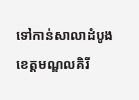ទៅកាន់សាលាដំបូងខេត្តមណ្ឌលគិរី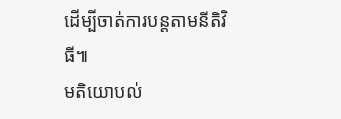ដើម្បីចាត់ការបន្តតាមនីតិវិធី៕
មតិយោបល់